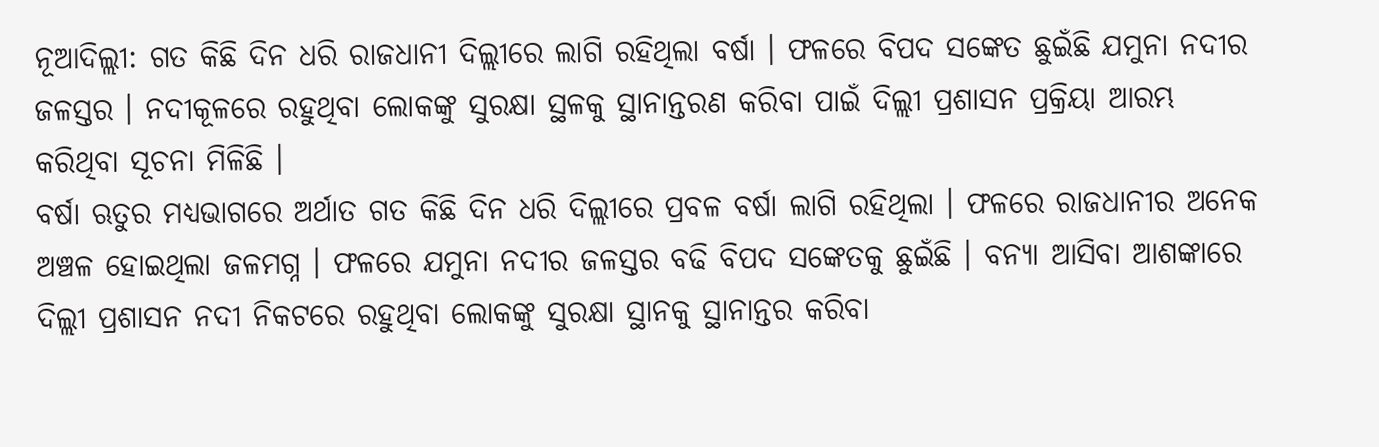ନୂଆଦିଲ୍ଲୀ: ଗତ କିଛି ଦିନ ଧରି ରାଜଧାନୀ ଦିଲ୍ଲୀରେ ଲାଗି ରହିଥିଲା ବର୍ଷା । ଫଳରେ ବିପଦ ସଙ୍କେତ ଛୁଇଁଛି ଯମୁନା ନଦୀର ଜଳସ୍ତର । ନଦୀକୂଳରେ ରହୁଥିବା ଲୋକଙ୍କୁ ସୁରକ୍ଷା ସ୍ଥଳକୁ ସ୍ଥାନାନ୍ତରଣ କରିବା ପାଇଁ ଦିଲ୍ଲୀ ପ୍ରଶାସନ ପ୍ରକ୍ରିୟା ଆରମ୍ଭ କରିଥିବା ସୂଚନା ମିଳିଛି ।
ବର୍ଷା ଋତୁର ମଧ୍ୟଭାଗରେ ଅର୍ଥାତ ଗତ କିଛି ଦିନ ଧରି ଦିଲ୍ଲୀରେ ପ୍ରବଳ ବର୍ଷା ଲାଗି ରହିଥିଲା । ଫଳରେ ରାଜଧାନୀର ଅନେକ ଅଞ୍ଚଳ ହୋଇଥିଲା ଜଳମଗ୍ନ । ଫଳରେ ଯମୁନା ନଦୀର ଜଳସ୍ତର ବଢି ବିପଦ ସଙ୍କେତକୁ ଛୁଇଁଛି । ବନ୍ୟା ଆସିବା ଆଶଙ୍କାରେ ଦିଲ୍ଲୀ ପ୍ରଶାସନ ନଦୀ ନିକଟରେ ରହୁଥିବା ଲୋକଙ୍କୁ ସୁରକ୍ଷା ସ୍ଥାନକୁ ସ୍ଥାନାନ୍ତର କରିବା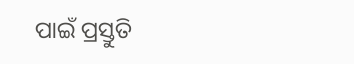ପାଇଁ ପ୍ରସ୍ତୁତି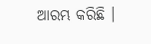ଆରମ୍ଭ କରିଛି ।